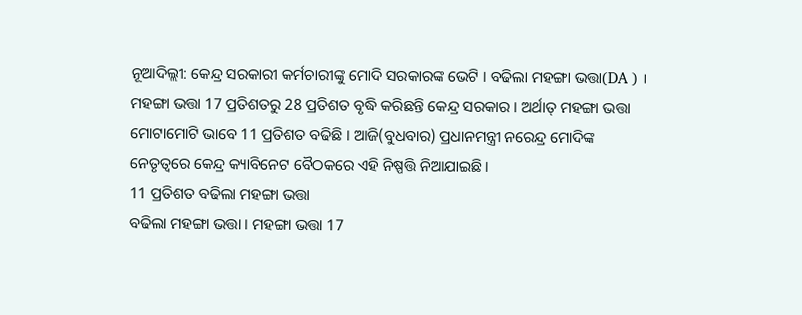ନୂଆଦିଲ୍ଲୀ: କେନ୍ଦ୍ର ସରକାରୀ କର୍ମଚାରୀଙ୍କୁ ମୋଦି ସରକାରଙ୍କ ଭେଟି । ବଢିଲା ମହଙ୍ଗା ଭତ୍ତା(DA ) । ମହଙ୍ଗା ଭତ୍ତା 17 ପ୍ରତିଶତରୁ 28 ପ୍ରତିଶତ ବୃଦ୍ଧି କରିଛନ୍ତି କେନ୍ଦ୍ର ସରକାର । ଅର୍ଥାତ୍ ମହଙ୍ଗା ଭତ୍ତା ମୋଟାମୋଟି ଭାବେ 11 ପ୍ରତିଶତ ବଢିଛି । ଆଜି(ବୁଧବାର) ପ୍ରଧାନମନ୍ତ୍ରୀ ନରେନ୍ଦ୍ର ମୋଦିଙ୍କ ନେତୃତ୍ବରେ କେନ୍ଦ୍ର କ୍ୟାବିନେଟ ବୈଠକରେ ଏହି ନିଷ୍ପତ୍ତି ନିଆଯାଇଛି ।
11 ପ୍ରତିଶତ ବଢିଲା ମହଙ୍ଗା ଭତ୍ତା
ବଢିଲା ମହଙ୍ଗା ଭତ୍ତା । ମହଙ୍ଗା ଭତ୍ତା 17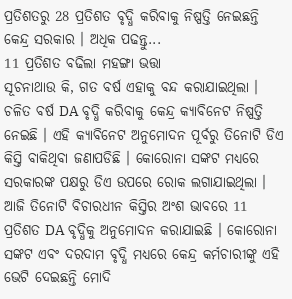ପ୍ରତିଶତରୁ 28 ପ୍ରତିଶତ ବୃଦ୍ଧି କରିବାକୁ ନିଷ୍ପତ୍ତି ନେଇଛନ୍ତି କେନ୍ଦ୍ର ସରକାର । ଅଧିକ ପଢନ୍ତୁ...
11 ପ୍ରତିଶତ ବଢିଲା ମହଙ୍ଗା ଭତ୍ତା
ସୂଚନାଥାଉ କି, ଗତ ବର୍ଷ ଏହାକୁ ବନ୍ଦ କରାଯାଇଥିଲା । ଚଳିତ ବର୍ଷ DA ବୃଦ୍ଧି କରିବାକୁ କେନ୍ଦ୍ର କ୍ୟାବିନେଟ ନିଷ୍ପତ୍ତି ନେଇଛି । ଏହି କ୍ୟାବିନେଟ ଅନୁମୋଦନ ପୂର୍ବରୁ ତିନୋଟି ଡିଏ କିସ୍ତି ବାକିଥିବା ଜଣାପଡିଛି । କୋରୋନା ସଙ୍କଟ ମଧ୍ୟରେ ସରକାରଙ୍କ ପକ୍ଷରୁ ଡିଏ ଉପରେ ରୋକ ଲଗାଯାଇଥିଲା । ଆଜି ତିନୋଟି ବିଚାରଧୀନ କିସ୍ତିର ଅଂଶ ଭାବରେ 11 ପ୍ରତିଶତ DA ବୃଦ୍ଧିକୁ ଅନୁମୋଦନ କରାଯାଇଛି । କୋରୋନା ସଙ୍କଟ ଏବଂ ଦରଦାମ ବୃଦ୍ଧି ମଧ୍ୟରେ କେନ୍ଦ୍ର କର୍ମଚାରୀଙ୍କୁ ଏହି ଭେଟି ଦେଇଛନ୍ତି ମୋଦି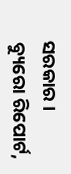ସରକାର ।
ବ୍ୟୁରୋ ରିପୋର୍ଟ,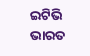ଇଟିଭି ଭାରତ